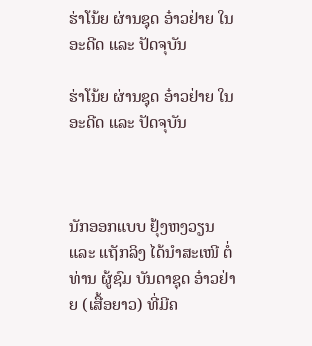ຮ່າໂນ້ຍ ຜ່ານຊຸດ ອ໋າວຢ່າຍ ໃນອະດີດ ແລະ ປັດຈຸບັນ

ຮ່າໂນ້ຍ ຜ່ານຊຸດ ອ໋າວຢ່າຍ ໃນອະດີດ ແລະ ປັດຈຸບັນ



ນັກອອກແບບ ຢຸ້ງຫງວຽນ ແລະ ແຖັກລິງ ໄດ້ນໍາສະເໜີ ຕໍ່ທ່ານ ຜູ້ຊົມ ບັນດາຊຸດ ອ໋າວຢ່າຍ (ເສື້ອຍາວ) ທີ່ມີຄ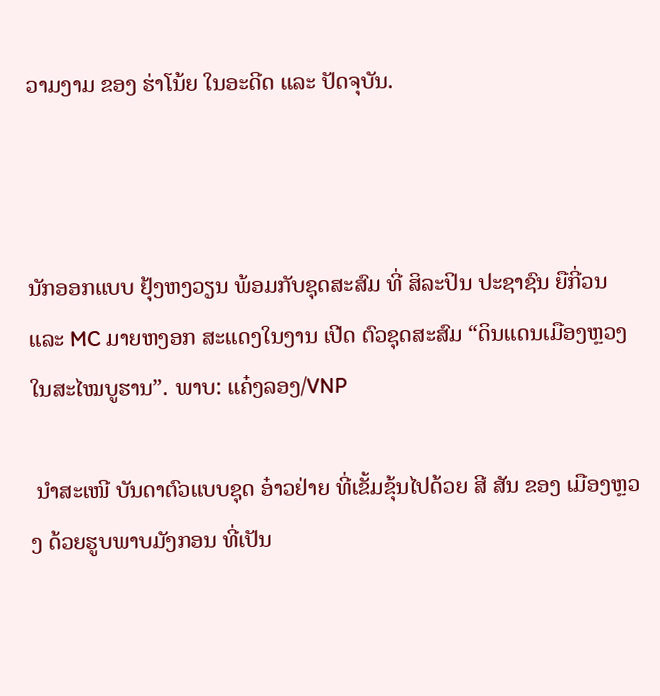ວາມງາມ ຂອງ ຮ່າໂນ້ຍ ໃນອະດີດ ແລະ ປັດຈຸບັນ.



ນັກອອກແບບ ຢຸ້ງຫງວຽນ ພ້ອມກັບຊຸດສະສົມ ທີ່ ສິລະປິນ ປະຊາຊົນ ຍືກີ່ວນ ແລະ MC ມາຍຫງອກ ສະແດງໃນງານ ເປີດ ຕົວຊຸດສະສົມ “ດິນແດນເມືອງຫຼວງ ໃນສະໄໝບູຮານ”. ພາບ: ແຄ໋ງລອງ/VNP

 ນຳສະເໜີ ບັນດາຕົວແບບຊຸດ ອ໋າວຢ່າຍ ທີ່ເຂັ້ມຂຸ້ນໄປດ້ວຍ ສີ ສັນ ຂອງ ເມືອງຫຼວງ ດ້ວຍຮູບພາບມັງກອນ ທີ່ເປັນ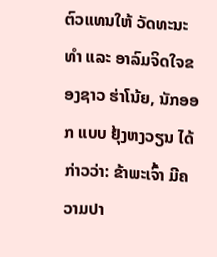ຕົວແທນໃຫ້ ວັດທະນະທຳ ແລະ ອາລົມຈິດໃຈຂອງຊາວ ຮ່າໂນ້ຍ, ນັກອອກ ແບບ ຢຸ້ງຫງວຽນ ໄດ້ກ່າວວ່າ: ຂ້າພະເຈົ້າ ມີຄວາມປາ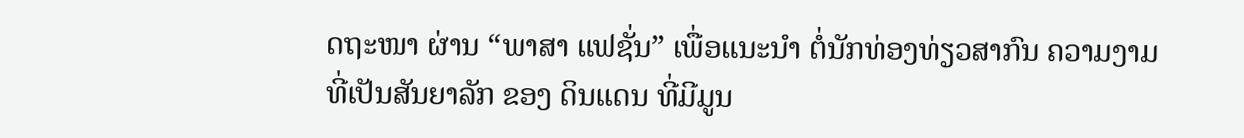ດຖະໜາ ຜ່ານ “ພາສາ ແຟຊັ່ນ” ເພື່ອແນະນຳ ຕໍ່ນັກທ່ອງທ່ຽວສາກົນ ຄວາມງາມ ທີ່ເປັນສັນຍາລັກ ຂອງ ດິນແດນ ທີ່ມີມູນ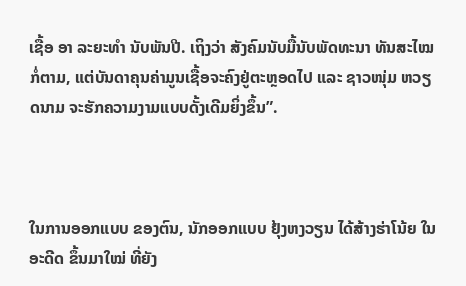ເຊື້ອ ອາ ລະຍະທໍາ ນັບພັນປີ. ເຖິງວ່າ ສັງຄົມນັບມື້ນັບພັດທະນາ ທັນສະໄໝກໍ່ຕາມ, ແຕ່ບັນດາຄຸນຄ່າມູນເຊື້ອຈະຄົງຢູ່ຕະຫຼອດໄປ ແລະ ຊາວໜຸ່ມ ຫວຽດນາມ ຈະຮັກຄວາມງາມແບບດັ້ງເດີມຍິ່ງຂຶ້ນ”.



ໃນການອອກແບບ ຂອງຕົນ, ນັກອອກແບບ ຢຸ້ງຫງວຽນ ໄດ້ສ້າງຮ່າໂນ້ຍ ໃນອະດີດ ຂຶ້ນມາໃໝ່ ທີ່ຍັງ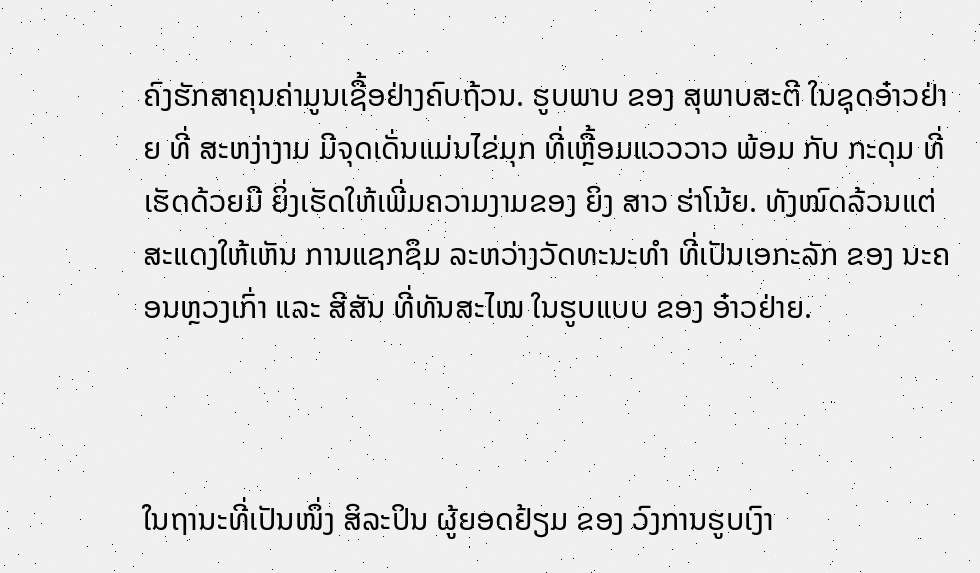ຄົງຮັກສາຄຸນຄ່າມູນເຊື້ອຢ່າງຄົບຖ້ວນ. ຮູບພາບ ຂອງ ສຸພາບສະຕີ ໃນຊຸດອ໋າວຢ່າຍ ທີ່ ສະຫງ່າງາມ ມີຈຸດເດັ່ນແມ່ນໄຂ່ມຸກ ທີ່ເຫຼື້ອມແວວວາວ ພ້ອມ ກັບ ກະດຸມ ທີ່ເຮັດດ້ວຍມື ຍິ່ງເຮັດໃຫ້ເພີ່ມຄວາມງາມຂອງ ຍິງ ສາວ ຮ່າໂນ້ຍ. ທັງໝົດລ້ວນແຕ່ສະແດງໃຫ້ເຫັນ ການແຊກຊຶມ ລະຫວ່າງວັດທະນະທຳ ທີ່ເປັນເອກະລັກ ຂອງ ນະຄອນຫຼວງເກົ່າ ແລະ ສີສັນ ທີ່ທັນສະໄໝ ໃນຮູບແບບ ຂອງ ອ໋າວຢ່າຍ.



ໃນຖານະທີ່ເປັນໜຶ່ງ ສິລະປິນ ຜູ້ຍອດຢ້ຽມ ຂອງ ວົງການຮູບເງົາ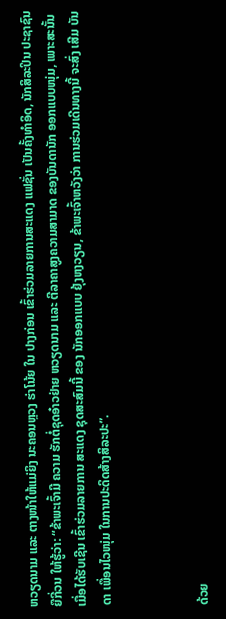ຫວຽດນາມ ແລະ ຕາງໜ້າໃຫ້ແມ່ຍິງ ນະຄອນຫຼວງ ຮ່າໂນ້ຍ ໃນ ປາງກ່ອນ ເຂົ້າຮ່ວມລາຍການສະແດງ ແຟຊັ່ນ ເປັນຄັ້ງທຳອິດ, ນັກສິລະປິນ ປະຊາຊົນ ຍືກີ່ວນ ໃຫ້ຮູ້ວ່າ: “ຂ້າພະເຈົ້າມີ ຄວາມ ຮັກຕໍ່ຊຸດອ໋າວຢ່າຍ ຫວຽດນາມ ແລະ ຕີລາຄາສູງຄວາມສາມາດ ຂອງບັນດານັກ ອອກແບບໜຸ່ມ, ເພາະສະນັ້ນ ເມື່ອໄດ້ຮັບເຊີນ ເຂົ້າຮ່ວມລາຍການ ສະແດງ ຊຸດສະສົມນີ້ ຂອງ ນັກອອກແບບ ຢຸ້ງຫງວຽນ, ຂ້າພະເຈົ້າຫວັງວ່າ ການຮ່ວມເດີນທາງນີ້ ຈະສົ່ງ ເສີມ ບັນດາ ເພື່ອນໄວໜຸ່ມ ໃນການປະດິດສ້າງສິລະປະ”.



ດ້ວຍ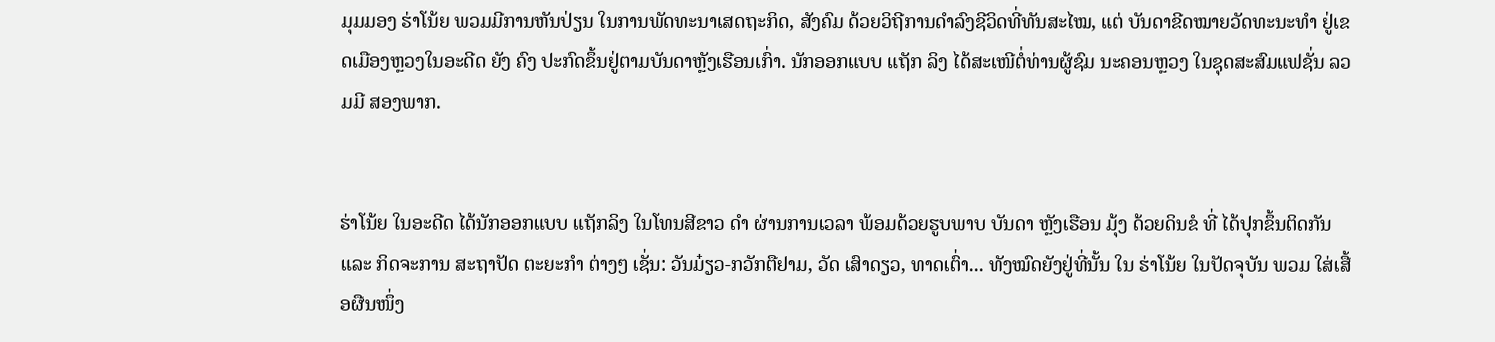ມຸມມອງ ຮ່າໂນ້ຍ ພວມມີການຫັນປ່ຽນ ໃນການພັດທະນາເສດຖະກິດ, ສັງຄົມ ດ້ວຍວິຖີການດໍາລົງຊີວິດທີ່ທັນສະໄໝ, ແຕ່ ບັນດາຂີດໝາຍວັດທະນະທຳ ຢູ່ເຂດເມືອງຫຼວງໃນອະດີດ ຍັງ ຄົງ ປະກົດຂຶ້ນຢູ່ຕາມບັນດາຫຼັງເຮືອນເກົ່າ. ນັກອອກແບບ ແຖັກ ລິງ ໄດ້ສະເໜີຕໍ່ທ່ານຜູ້ຊົມ ນະຄອນຫຼວງ ໃນຊຸດສະສົມແຟຊັ່ນ ລວມມີ ສອງພາກ.


ຮ່າໂນ້ຍ ໃນອະດີດ ໄດ້ນັກອອກແບບ ແຖັກລິງ ໃນໂທນສີຂາວ ດຳ ຜ່ານການເວລາ ພ້ອມດ້ວຍຮູບພາບ ບັນດາ ຫຼັງເຮືອນ ມຸ້ງ ດ້ວຍດິນຂໍ ທີ່ ໄດ້ປຸກຂຶ້ນຕິດກັນ ແລະ ກິດຈະການ ສະຖາປັດ ຕະຍະກຳ ຕ່າງໆ ເຊັ່ນ: ວັນມ໋ຽວ-ກວັກຕືຢາມ, ວັດ ເສົາດຽວ, ທາດເຕົ່າ... ທັງໝົດຍັງຢູ່ທີ່ນັ້ນ ໃນ ຮ່າໂນ້ຍ ໃນປັດຈຸບັນ ພວມ ໃສ່ເສື້ອຜືນໜຶ່ງ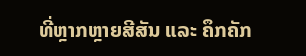ທີ່ຫຼາກຫຼາຍສີສັນ ແລະ ຄຶກຄັກ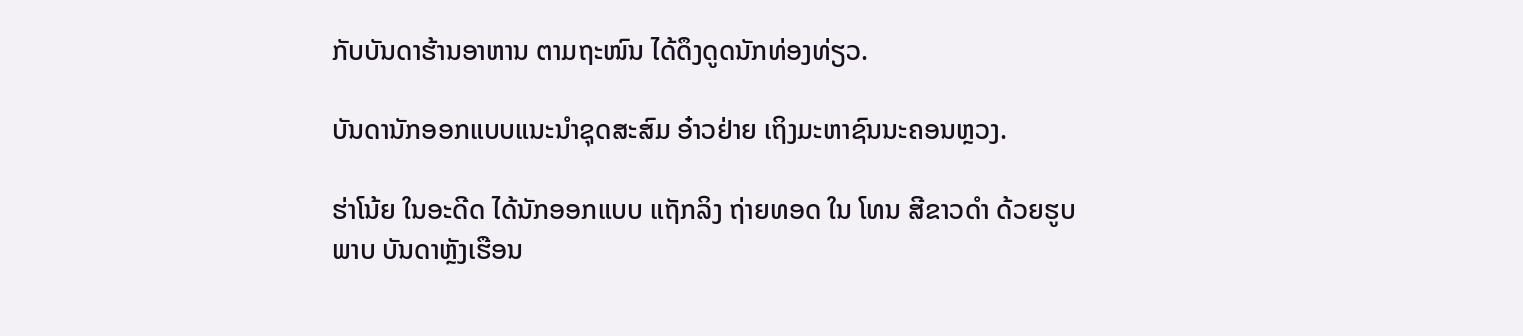ກັບບັນດາຮ້ານອາຫານ ຕາມຖະໜົນ ໄດ້ດຶງດູດນັກທ່ອງທ່ຽວ.

ບັນດານັກອອກແບບແນະນຳຊຸດສະສົມ ອ໋າວຢ່າຍ ເຖິງມະຫາຊົນນະຄອນຫຼວງ.

ຮ່າໂນ້ຍ ໃນອະດີດ ໄດ້ນັກອອກແບບ ແຖັກລິງ ຖ່າຍທອດ ໃນ ໂທນ ສີຂາວດຳ ດ້ວຍຮູບພາບ ບັນດາຫຼັງເຮືອນ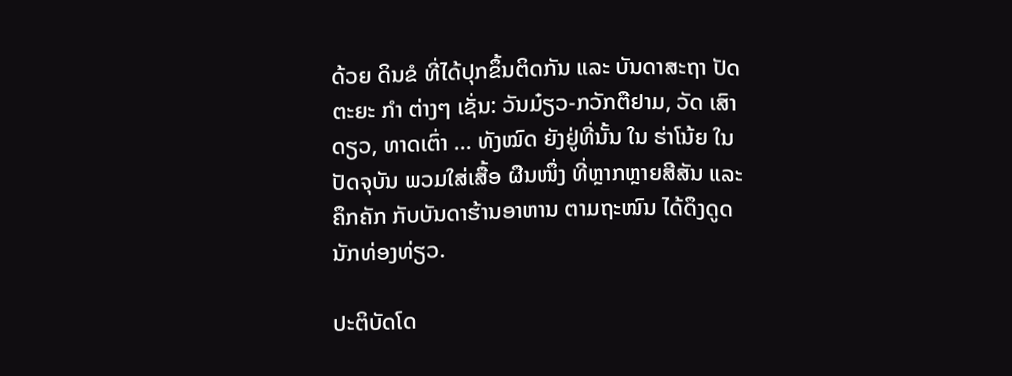ດ້ວຍ ດິນຂໍ ທີ່ໄດ້ປຸກຂຶ້ນຕິດກັນ ແລະ ບັນດາສະຖາ ປັດຕະຍະ ກຳ ຕ່າງໆ ເຊັ່ນ: ວັນມ໋ຽວ-ກວັກຕືຢາມ, ວັດ ເສົາດຽວ, ທາດເຕົ່າ ... ທັງໝົດ ຍັງຢູ່ທີ່ນັ້ນ ໃນ ຮ່າໂນ້ຍ ໃນປັດຈຸບັນ ພວມໃສ່ເສື້ອ ຜືນໜຶ່ງ ທີ່ຫຼາກຫຼາຍສີສັນ ແລະ ຄຶກຄັກ ກັບບັນດາຮ້ານອາຫານ ຕາມຖະໜົນ ໄດ້ດຶງດູດນັກທ່ອງທ່ຽວ.

ປະຕິບັດໂດ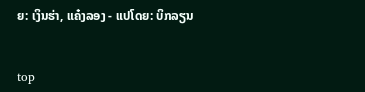ຍ: ເງິນຮ່າ, ແຄ໋ງລອງ - ແປໂດຍ: ບິກລຽນ


top